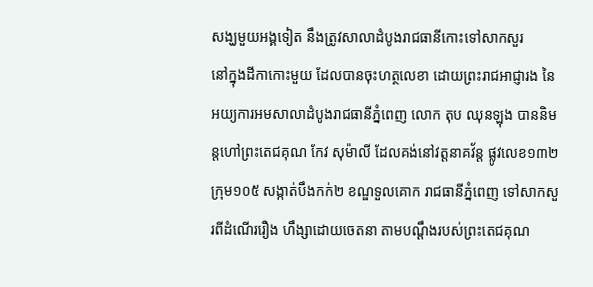សង្ឃមួយអង្គទៀត នឹងត្រូវសាលាដំបូងរាជធានីកោះទៅសាកសួរ
នៅក្នុងដីកាកោះមួយ ដែលបានចុះហត្ថលេខា ដោយព្រះរាជអាជ្ញារង នៃអយ្យការអមសាលាដំបូងរាជធានីភ្នំពេញ លោក តុប ឈុនឡុង បាននិមន្តហៅព្រះតេជគុណ កែវ សុម៉ាលី ដែលគង់នៅវត្តនាគវ័ន្ត ផ្លូវលេខ១៣២ ក្រុម១០៥ សង្កាត់បឹងកក់២ ខណ្ឌទួលគោក រាជធានីភ្នំពេញ ទៅសាកសួរពីដំណើររឿង ហឹង្សាដោយចេតនា តាមបណ្តឹងរបស់ព្រះតេជគុណ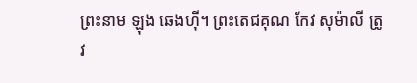ព្រះនាម ឡុង ឆេងហ៊ី។ ព្រះតេជគុណ កែវ សុម៉ាលី ត្រូវ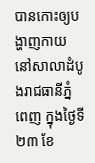បានកោះឲ្យបង្ហាញកាយ នៅសាលាដំបូងរាជធានីភ្នំពេញ ក្នុងថ្ងៃទី២៣ ខែ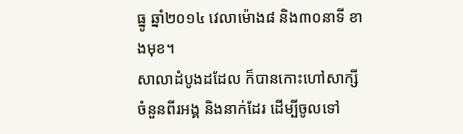ធ្នូ ឆ្នាំ២០១៤ វេលាម៉ោង៨ និង៣០នាទី ខាងមុខ។
សាលាដំបូងដដែល ក៏បានកោះហៅសាក្សីចំនួនពីរអង្គ និងនាក់ដែរ ដើម្បីចូលទៅ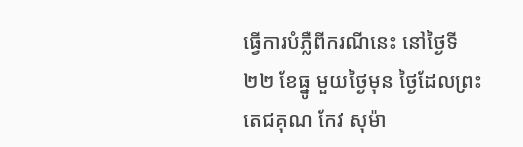ធ្វើការបំភ្លឺពីករណីនេះ នៅថ្ងៃទី ២២ ខែធ្នូ មួយថ្ងៃមុន ថ្ងៃដែលព្រះតេជគុណ កែវ សុម៉ា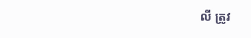លី ត្រូវ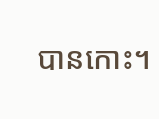បានកោះ។